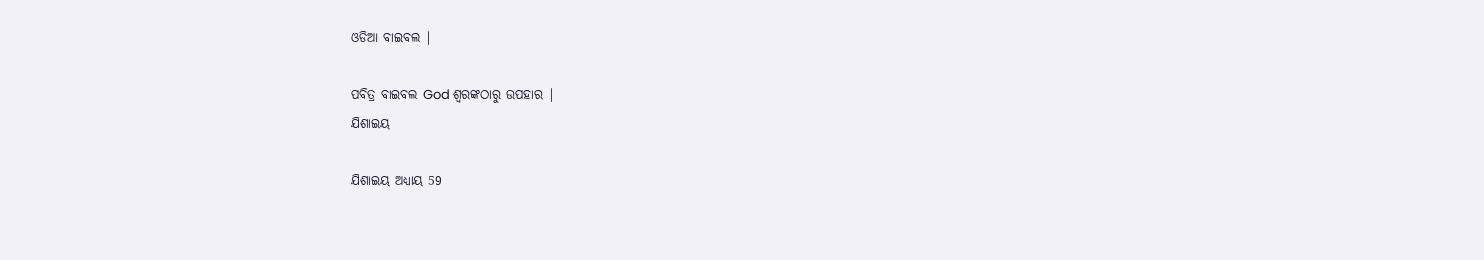ଓଡିଆ ବାଇବଲ |

ପବିତ୍ର ବାଇବଲ God ଶ୍ବରଙ୍କଠାରୁ ଉପହାର |
ଯିଶାଇୟ

ଯିଶାଇୟ ଅଧ୍ୟାୟ 59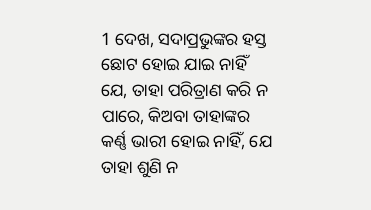1 ଦେଖ, ସଦାପ୍ରଭୁଙ୍କର ହସ୍ତ ଛୋଟ ହୋଇ ଯାଇ ନାହିଁ ଯେ, ତାହା ପରିତ୍ରାଣ କରି ନ ପାରେ, କିଅବା ତାହାଙ୍କର କର୍ଣ୍ଣ ଭାରୀ ହୋଇ ନାହିଁ, ଯେ ତାହା ଶୁଣି ନ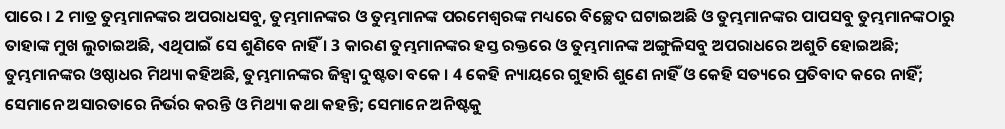ପାରେ । 2 ମାତ୍ର ତୁମ୍ଭମାନଙ୍କର ଅପରାଧସବୁ, ତୁମ୍ଭମାନଙ୍କର ଓ ତୁମ୍ଭମାନଙ୍କ ପରମେଶ୍ଵରଙ୍କ ମଧ୍ୟରେ ବିଚ୍ଛେଦ ଘଟାଇଅଛି ଓ ତୁମ୍ଭମାନଙ୍କର ପାପସବୁ ତୁମ୍ଭମାନଙ୍କଠାରୁ ତାହାଙ୍କ ମୁଖ ଲୁଚାଇଅଛି, ଏଥିପାଇଁ ସେ ଶୁଣିବେ ନାହିଁ । 3 କାରଣ ତୁମ୍ଭମାନଙ୍କର ହସ୍ତ ରକ୍ତରେ ଓ ତୁମ୍ଭମାନଙ୍କ ଅଙ୍ଗୁଳିସବୁ ଅପରାଧରେ ଅଶୁଚି ହୋଇଅଛି; ତୁମ୍ଭମାନଙ୍କର ଓଷ୍ଠାଧର ମିଥ୍ୟା କହିଅଛି, ତୁମ୍ଭମାନଙ୍କର ଜିହ୍ଵା ଦୁଷ୍ଟତା ବକେ । 4 କେହି ନ୍ୟାୟରେ ଗୁହାରି ଶୁଣେ ନାହିଁ ଓ କେହି ସତ୍ୟରେ ପ୍ରତିବାଦ କରେ ନାହିଁ; ସେମାନେ ଅସାରତାରେ ନିର୍ଭର କରନ୍ତି ଓ ମିଥ୍ୟା କଥା କହନ୍ତି; ସେମାନେ ଅନିଷ୍ଟକୁ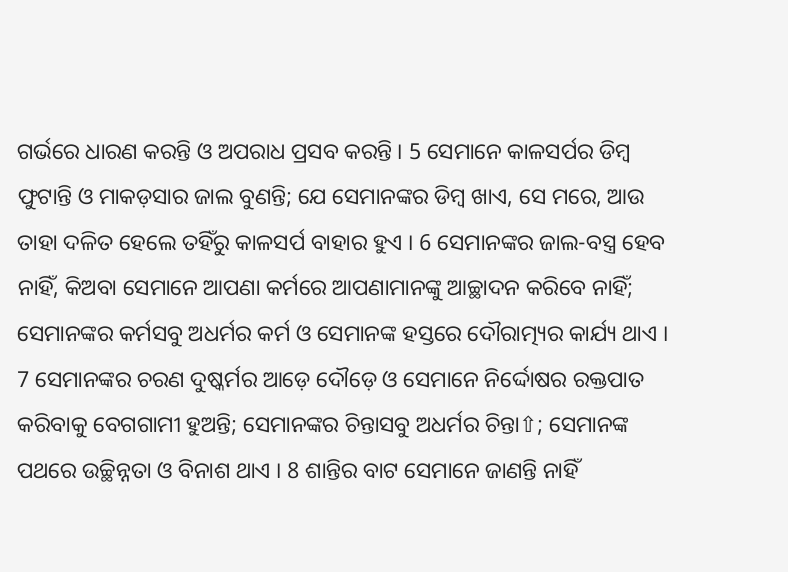ଗର୍ଭରେ ଧାରଣ କରନ୍ତି ଓ ଅପରାଧ ପ୍ରସବ କରନ୍ତି । 5 ସେମାନେ କାଳସର୍ପର ଡିମ୍ଵ ଫୁଟାନ୍ତି ଓ ମାକଡ଼ସାର ଜାଲ ବୁଣନ୍ତି; ଯେ ସେମାନଙ୍କର ଡିମ୍ଵ ଖାଏ, ସେ ମରେ, ଆଉ ତାହା ଦଳିତ ହେଲେ ତହିଁରୁ କାଳସର୍ପ ବାହାର ହୁଏ । 6 ସେମାନଙ୍କର ଜାଲ-ବସ୍ତ୍ର ହେବ ନାହିଁ, କିଅବା ସେମାନେ ଆପଣା କର୍ମରେ ଆପଣାମାନଙ୍କୁ ଆଚ୍ଛାଦନ କରିବେ ନାହିଁ; ସେମାନଙ୍କର କର୍ମସବୁ ଅଧର୍ମର କର୍ମ ଓ ସେମାନଙ୍କ ହସ୍ତରେ ଦୌରାତ୍ମ୍ୟର କାର୍ଯ୍ୟ ଥାଏ । 7 ସେମାନଙ୍କର ଚରଣ ଦୁଷ୍କର୍ମର ଆଡ଼େ ଦୌଡ଼େ ଓ ସେମାନେ ନିର୍ଦ୍ଦୋଷର ରକ୍ତପାତ କରିବାକୁ ବେଗଗାମୀ ହୁଅନ୍ତି; ସେମାନଙ୍କର ଚିନ୍ତାସବୁ ଅଧର୍ମର ଚିନ୍ତା⇧; ସେମାନଙ୍କ ପଥରେ ଉଚ୍ଛିନ୍ନତା ଓ ବିନାଶ ଥାଏ । 8 ଶାନ୍ତିର ବାଟ ସେମାନେ ଜାଣନ୍ତି ନାହିଁ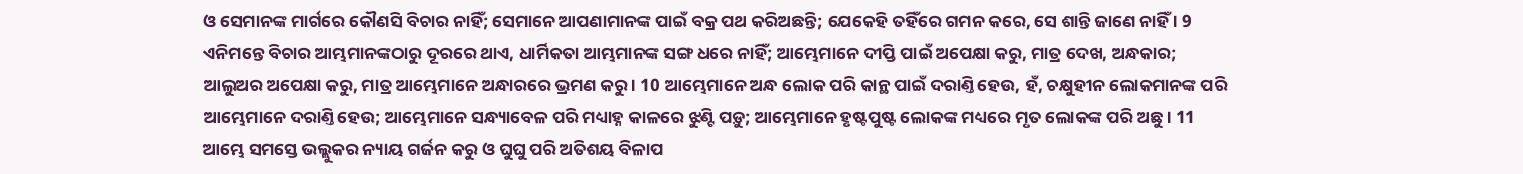ଓ ସେମାନଙ୍କ ମାର୍ଗରେ କୌଣସି ବିଚାର ନାହିଁ; ସେମାନେ ଆପଣାମାନଙ୍କ ପାଇଁ ବକ୍ର ପଥ କରିଅଛନ୍ତି; ଯେକେହି ତହିଁରେ ଗମନ କରେ, ସେ ଶାନ୍ତି ଜାଣେ ନାହିଁ । 9 ଏନିମନ୍ତେ ବିଚାର ଆମ୍ଭମାନଙ୍କଠାରୁ ଦୂରରେ ଥାଏ, ଧାର୍ମିକତା ଆମ୍ଭମାନଙ୍କ ସଙ୍ଗ ଧରେ ନାହିଁ; ଆମ୍ଭେମାନେ ଦୀପ୍ତି ପାଇଁ ଅପେକ୍ଷା କରୁ, ମାତ୍ର ଦେଖ, ଅନ୍ଧକାର; ଆଲୁଅର ଅପେକ୍ଷା କରୁ, ମାତ୍ର ଆମ୍ଭେମାନେ ଅନ୍ଧାରରେ ଭ୍ରମଣ କରୁ । 10 ଆମ୍ଭେମାନେ ଅନ୍ଧ ଲୋକ ପରି କାନ୍ଥ ପାଇଁ ଦରାଣ୍ତି ହେଉ, ହଁ, ଚକ୍ଷୁହୀନ ଲୋକମାନଙ୍କ ପରି ଆମ୍ଭେମାନେ ଦରାଣ୍ତି ହେଉ; ଆମ୍ଭେମାନେ ସନ୍ଧ୍ୟାବେଳ ପରି ମଧ୍ୟାହ୍ନ କାଳରେ ଝୁଣ୍ଟି ପଡ଼ୁ; ଆମ୍ଭେମାନେ ହୃଷ୍ଟପୁଷ୍ଟ ଲୋକଙ୍କ ମଧ୍ୟରେ ମୃତ ଲୋକଙ୍କ ପରି ଅଛୁ । 11 ଆମ୍ଭେ ସମସ୍ତେ ଭଲ୍ଲୁକର ନ୍ୟାୟ ଗର୍ଜନ କରୁ ଓ ଘୁଘୁ ପରି ଅତିଶୟ ବିଳାପ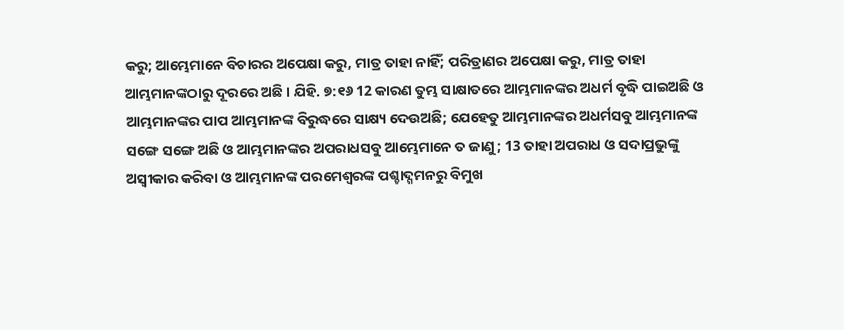କରୁ; ଆମ୍ଭେମାନେ ବିଚାରର ଅପେକ୍ଷା କରୁ, ମାତ୍ର ତାହା ନାହିଁ; ପରିତ୍ରାଣର ଅପେକ୍ଷା କରୁ, ମାତ୍ର ତାହା ଆମ୍ଭମାନଙ୍କଠାରୁ ଦୂରରେ ଅଛି । ଯିହି. ୭:୧୬ 12 କାରଣ ତୁମ୍ଭ ସାକ୍ଷାତରେ ଆମ୍ଭମାନଙ୍କର ଅଧର୍ମ ବୃଦ୍ଧି ପାଇଅଛି ଓ ଆମ୍ଭମାନଙ୍କର ପାପ ଆମ୍ଭମାନଙ୍କ ବିରୁଦ୍ଧରେ ସାକ୍ଷ୍ୟ ଦେଉଅଛି; ଯେହେତୁ ଆମ୍ଭମାନଙ୍କର ଅଧର୍ମସବୁ ଆମ୍ଭମାନଙ୍କ ସଙ୍ଗେ ସଙ୍ଗେ ଅଛି ଓ ଆମ୍ଭମାନଙ୍କର ଅପରାଧସବୁ ଆମ୍ଭେମାନେ ତ ଜାଣୁ; 13 ତାହା ଅପରାଧ ଓ ସଦାପ୍ରଭୁଙ୍କୁ ଅସ୍ଵୀକାର କରିବା ଓ ଆମ୍ଭମାନଙ୍କ ପରମେଶ୍ଵରଙ୍କ ପଶ୍ଚାଦ୍ଗମନରୁ ବିମୁଖ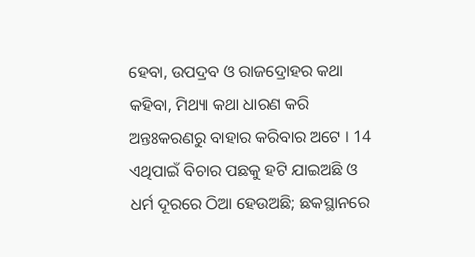ହେବା, ଉପଦ୍ରବ ଓ ରାଜଦ୍ରୋହର କଥା କହିବା, ମିଥ୍ୟା କଥା ଧାରଣ କରି ଅନ୍ତଃକରଣରୁ ବାହାର କରିବାର ଅଟେ । 14 ଏଥିପାଇଁ ବିଚାର ପଛକୁ ହଟି ଯାଇଅଛି ଓ ଧର୍ମ ଦୂରରେ ଠିଆ ହେଉଅଛି; ଛକସ୍ଥାନରେ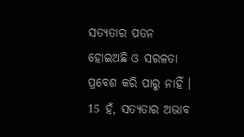ସତ୍ୟତାର ପତନ ହୋଇଅଛି ଓ ସରଳତା ପ୍ରବେଶ କରି ପାରୁ ନାହିଁ । 15 ହଁ, ସତ୍ୟତାର ଅଭାବ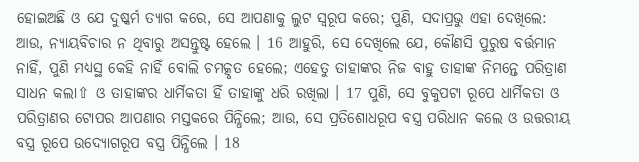ହୋଇଅଛି ଓ ଯେ ଦୁଷ୍କର୍ମ ତ୍ୟାଗ କରେ, ସେ ଆପଣାକୁ ଲୁଟ ସ୍ଵରୂପ କରେ; ପୁଣି, ସଦାପ୍ରଭୁ ଏହା ଦେଖିଲେ: ଆଉ, ନ୍ୟାୟବିଚାର ନ ଥିବାରୁ ଅସନ୍ତୁଷ୍ଟ ହେଲେ । 16 ଆହୁରି, ସେ ଦେଖିଲେ ଯେ, କୌଣସି ପୁରୁଷ ବର୍ତ୍ତମାନ ନାହିଁ, ପୁଣି ମଧ୍ୟସ୍ଥ କେହି ନାହିଁ ବୋଲି ଚମତ୍କୃତ ହେଲେ; ଏହେତୁ ତାହାଙ୍କର ନିଜ ବାହୁ ତାହାଙ୍କ ନିମନ୍ତେ ପରିତ୍ରାଣ ସାଧନ କଲା⇧ ଓ ତାହାଙ୍କର ଧାର୍ମିକତା ହିଁ ତାହାଙ୍କୁ ଧରି ରଖିଲା । 17 ପୁଣି, ସେ ବୁକୁପଟା ରୂପେ ଧାର୍ମିକତା ଓ ପରିତ୍ରାଣର ଟୋପର ଆପଣାର ମସ୍ତକରେ ପିନ୍ଧିଲେ; ଆଉ, ସେ ପ୍ରତିଶୋଧରୂପ ବସ୍ତ୍ର ପରିଧାନ କଲେ ଓ ଉତ୍ତରୀୟ ବସ୍ତ୍ର ରୂପେ ଉଦ୍ଯୋଗରୂପ ବସ୍ତ୍ର ପିନ୍ଧିଲେ । 18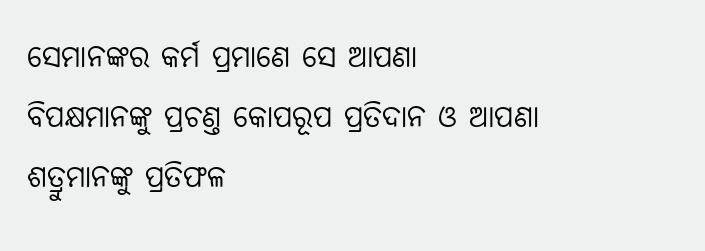ସେମାନଙ୍କର କର୍ମ ପ୍ରମାଣେ ସେ ଆପଣା ବିପକ୍ଷମାନଙ୍କୁ ପ୍ରଚଣ୍ତ କୋପରୂପ ପ୍ରତିଦାନ ଓ ଆପଣା ଶତ୍ରୁମାନଙ୍କୁ ପ୍ରତିଫଳ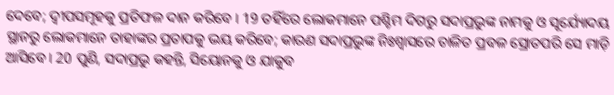ଦେବେ; ଦ୍ଵୀପସମୂହକୁ ପ୍ରତିଫଳ ଦାନ କରିବେ । 19 ତହିଁରେ ଲୋକମାନେ ପଶ୍ଚିମ ଦିଗରୁ ସଦାପ୍ରଭୁଙ୍କ ନାମକୁ ଓ ସୂର୍ଯ୍ୟୋଦୟ ସ୍ଥାନରୁ ଲୋକମାନେ ତାହାଙ୍କର ପ୍ରତାପକୁ ଭୟ କରିବେ; କାରଣ ସଦାପ୍ରଭୁଙ୍କ ନିଃଶ୍ଵାସରେ ଚାଳିତ ପ୍ରବଳ ସ୍ରୋତପରି ସେ ମାଡ଼ି ଆସିବେ । 20 ପୁଣି, ସଦାପ୍ରଭୁ କହନ୍ତି, ସିୟୋନକୁ ଓ ଯାକୁବ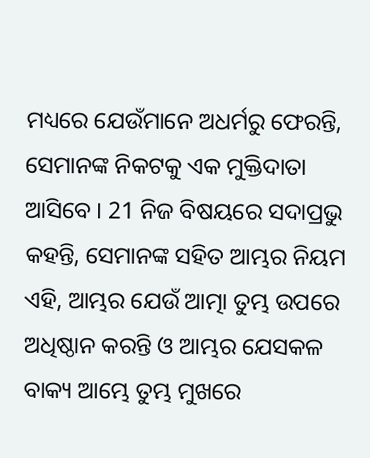ମଧ୍ୟରେ ଯେଉଁମାନେ ଅଧର୍ମରୁ ଫେରନ୍ତି, ସେମାନଙ୍କ ନିକଟକୁ ଏକ ମୁକ୍ତିଦାତା ଆସିବେ । 21 ନିଜ ବିଷୟରେ ସଦାପ୍ରଭୁ କହନ୍ତି, ସେମାନଙ୍କ ସହିତ ଆମ୍ଭର ନିୟମ ଏହି, ଆମ୍ଭର ଯେଉଁ ଆତ୍ମା ତୁମ୍ଭ ଉପରେ ଅଧିଷ୍ଠାନ କରନ୍ତି ଓ ଆମ୍ଭର ଯେସକଳ ବାକ୍ୟ ଆମ୍ଭେ ତୁମ୍ଭ ମୁଖରେ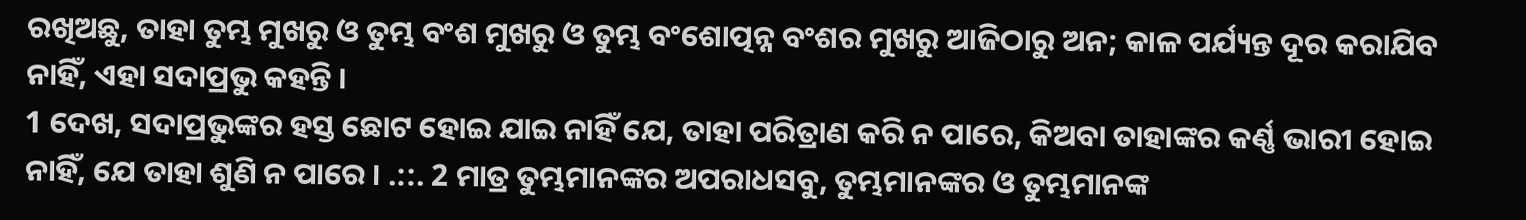ରଖିଅଛୁ, ତାହା ତୁମ୍ଭ ମୁଖରୁ ଓ ତୁମ୍ଭ ବଂଶ ମୁଖରୁ ଓ ତୁମ୍ଭ ବଂଶୋତ୍ପନ୍ନ ବଂଶର ମୁଖରୁ ଆଜିଠାରୁ ଅନ; କାଳ ପର୍ଯ୍ୟନ୍ତ ଦୂର କରାଯିବ ନାହିଁ, ଏହା ସଦାପ୍ରଭୁ କହନ୍ତି ।
1 ଦେଖ, ସଦାପ୍ରଭୁଙ୍କର ହସ୍ତ ଛୋଟ ହୋଇ ଯାଇ ନାହିଁ ଯେ, ତାହା ପରିତ୍ରାଣ କରି ନ ପାରେ, କିଅବା ତାହାଙ୍କର କର୍ଣ୍ଣ ଭାରୀ ହୋଇ ନାହିଁ, ଯେ ତାହା ଶୁଣି ନ ପାରେ । .::. 2 ମାତ୍ର ତୁମ୍ଭମାନଙ୍କର ଅପରାଧସବୁ, ତୁମ୍ଭମାନଙ୍କର ଓ ତୁମ୍ଭମାନଙ୍କ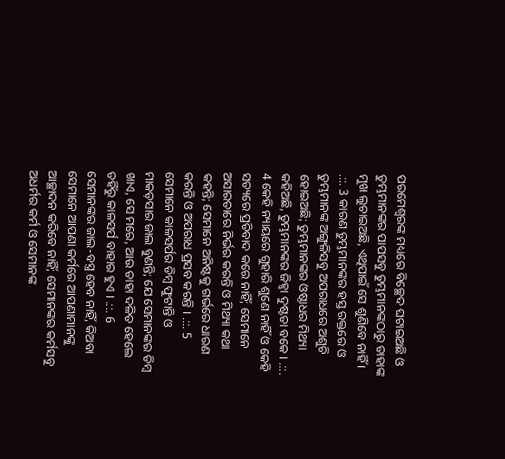ପରମେଶ୍ଵରଙ୍କ ମଧ୍ୟରେ ବିଚ୍ଛେଦ ଘଟାଇଅଛି ଓ ତୁମ୍ଭମାନଙ୍କର ପାପସବୁ ତୁମ୍ଭମାନଙ୍କଠାରୁ ତାହାଙ୍କ ମୁଖ ଲୁଚାଇଅଛି, ଏଥିପାଇଁ ସେ ଶୁଣିବେ ନାହିଁ । .::. 3 କାରଣ ତୁମ୍ଭମାନଙ୍କର ହସ୍ତ ରକ୍ତରେ ଓ ତୁମ୍ଭମାନଙ୍କ ଅଙ୍ଗୁଳିସବୁ ଅପରାଧରେ ଅଶୁଚି ହୋଇଅଛି; ତୁମ୍ଭମାନଙ୍କର ଓଷ୍ଠାଧର ମିଥ୍ୟା କହିଅଛି, ତୁମ୍ଭମାନଙ୍କର ଜିହ୍ଵା ଦୁଷ୍ଟତା ବକେ । .::. 4 କେହି ନ୍ୟାୟରେ ଗୁହାରି ଶୁଣେ ନାହିଁ ଓ କେହି ସତ୍ୟରେ ପ୍ରତିବାଦ କରେ ନାହିଁ; ସେମାନେ ଅସାରତାରେ ନିର୍ଭର କରନ୍ତି ଓ ମିଥ୍ୟା କଥା କହନ୍ତି; ସେମାନେ ଅନିଷ୍ଟକୁ ଗର୍ଭରେ ଧାରଣ କରନ୍ତି ଓ ଅପରାଧ ପ୍ରସବ କରନ୍ତି । .::. 5 ସେମାନେ କାଳସର୍ପର ଡିମ୍ଵ ଫୁଟାନ୍ତି ଓ ମାକଡ଼ସାର ଜାଲ ବୁଣନ୍ତି; ଯେ ସେମାନଙ୍କର ଡିମ୍ଵ ଖାଏ, ସେ ମରେ, ଆଉ ତାହା ଦଳିତ ହେଲେ ତହିଁରୁ କାଳସର୍ପ ବାହାର ହୁଏ । .::. 6 ସେମାନଙ୍କର ଜାଲ-ବସ୍ତ୍ର ହେବ ନାହିଁ, କିଅବା ସେମାନେ ଆପଣା କର୍ମରେ ଆପଣାମାନଙ୍କୁ ଆଚ୍ଛାଦନ କରିବେ ନାହିଁ; ସେମାନଙ୍କର କର୍ମସବୁ ଅଧର୍ମର କର୍ମ ଓ ସେମାନଙ୍କ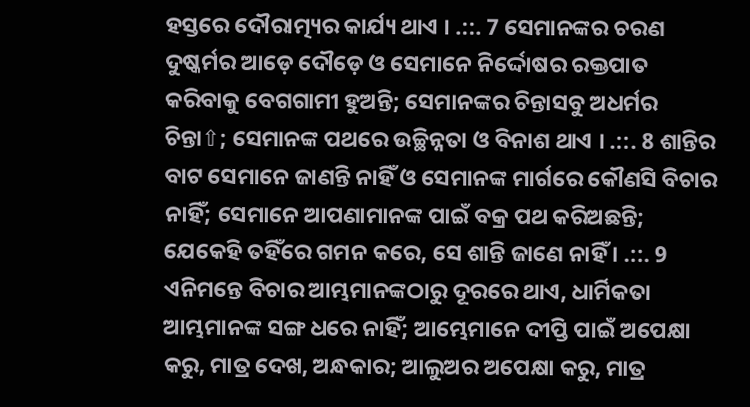ହସ୍ତରେ ଦୌରାତ୍ମ୍ୟର କାର୍ଯ୍ୟ ଥାଏ । .::. 7 ସେମାନଙ୍କର ଚରଣ ଦୁଷ୍କର୍ମର ଆଡ଼େ ଦୌଡ଼େ ଓ ସେମାନେ ନିର୍ଦ୍ଦୋଷର ରକ୍ତପାତ କରିବାକୁ ବେଗଗାମୀ ହୁଅନ୍ତି; ସେମାନଙ୍କର ଚିନ୍ତାସବୁ ଅଧର୍ମର ଚିନ୍ତା⇧; ସେମାନଙ୍କ ପଥରେ ଉଚ୍ଛିନ୍ନତା ଓ ବିନାଶ ଥାଏ । .::. 8 ଶାନ୍ତିର ବାଟ ସେମାନେ ଜାଣନ୍ତି ନାହିଁ ଓ ସେମାନଙ୍କ ମାର୍ଗରେ କୌଣସି ବିଚାର ନାହିଁ; ସେମାନେ ଆପଣାମାନଙ୍କ ପାଇଁ ବକ୍ର ପଥ କରିଅଛନ୍ତି; ଯେକେହି ତହିଁରେ ଗମନ କରେ, ସେ ଶାନ୍ତି ଜାଣେ ନାହିଁ । .::. 9 ଏନିମନ୍ତେ ବିଚାର ଆମ୍ଭମାନଙ୍କଠାରୁ ଦୂରରେ ଥାଏ, ଧାର୍ମିକତା ଆମ୍ଭମାନଙ୍କ ସଙ୍ଗ ଧରେ ନାହିଁ; ଆମ୍ଭେମାନେ ଦୀପ୍ତି ପାଇଁ ଅପେକ୍ଷା କରୁ, ମାତ୍ର ଦେଖ, ଅନ୍ଧକାର; ଆଲୁଅର ଅପେକ୍ଷା କରୁ, ମାତ୍ର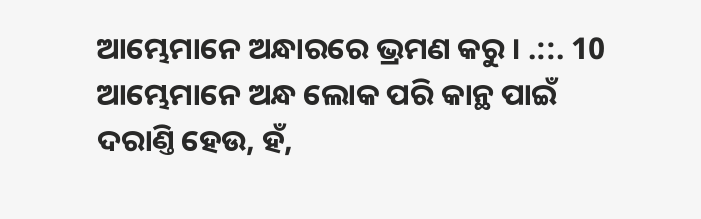ଆମ୍ଭେମାନେ ଅନ୍ଧାରରେ ଭ୍ରମଣ କରୁ । .::. 10 ଆମ୍ଭେମାନେ ଅନ୍ଧ ଲୋକ ପରି କାନ୍ଥ ପାଇଁ ଦରାଣ୍ତି ହେଉ, ହଁ,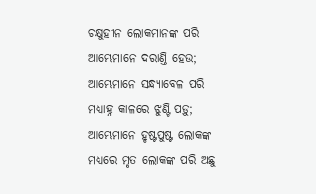ଚକ୍ଷୁହୀନ ଲୋକମାନଙ୍କ ପରି ଆମ୍ଭେମାନେ ଦରାଣ୍ତି ହେଉ; ଆମ୍ଭେମାନେ ସନ୍ଧ୍ୟାବେଳ ପରି ମଧ୍ୟାହ୍ନ କାଳରେ ଝୁଣ୍ଟି ପଡ଼ୁ; ଆମ୍ଭେମାନେ ହୃଷ୍ଟପୁଷ୍ଟ ଲୋକଙ୍କ ମଧ୍ୟରେ ମୃତ ଲୋକଙ୍କ ପରି ଅଛୁ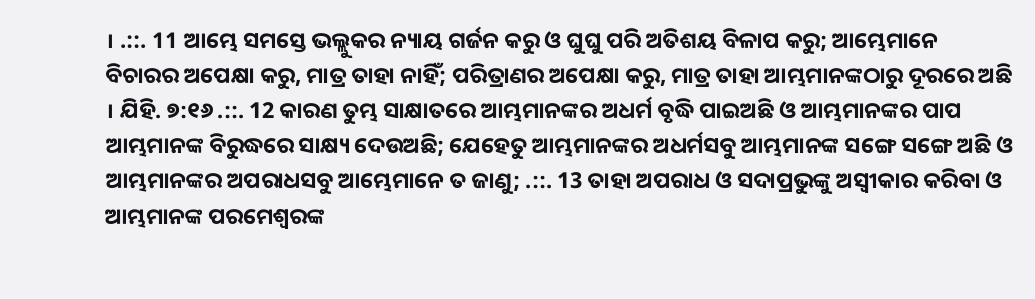। .::. 11 ଆମ୍ଭେ ସମସ୍ତେ ଭଲ୍ଲୁକର ନ୍ୟାୟ ଗର୍ଜନ କରୁ ଓ ଘୁଘୁ ପରି ଅତିଶୟ ବିଳାପ କରୁ; ଆମ୍ଭେମାନେ ବିଚାରର ଅପେକ୍ଷା କରୁ, ମାତ୍ର ତାହା ନାହିଁ; ପରିତ୍ରାଣର ଅପେକ୍ଷା କରୁ, ମାତ୍ର ତାହା ଆମ୍ଭମାନଙ୍କଠାରୁ ଦୂରରେ ଅଛି । ଯିହି. ୭:୧୬ .::. 12 କାରଣ ତୁମ୍ଭ ସାକ୍ଷାତରେ ଆମ୍ଭମାନଙ୍କର ଅଧର୍ମ ବୃଦ୍ଧି ପାଇଅଛି ଓ ଆମ୍ଭମାନଙ୍କର ପାପ ଆମ୍ଭମାନଙ୍କ ବିରୁଦ୍ଧରେ ସାକ୍ଷ୍ୟ ଦେଉଅଛି; ଯେହେତୁ ଆମ୍ଭମାନଙ୍କର ଅଧର୍ମସବୁ ଆମ୍ଭମାନଙ୍କ ସଙ୍ଗେ ସଙ୍ଗେ ଅଛି ଓ ଆମ୍ଭମାନଙ୍କର ଅପରାଧସବୁ ଆମ୍ଭେମାନେ ତ ଜାଣୁ; .::. 13 ତାହା ଅପରାଧ ଓ ସଦାପ୍ରଭୁଙ୍କୁ ଅସ୍ଵୀକାର କରିବା ଓ ଆମ୍ଭମାନଙ୍କ ପରମେଶ୍ଵରଙ୍କ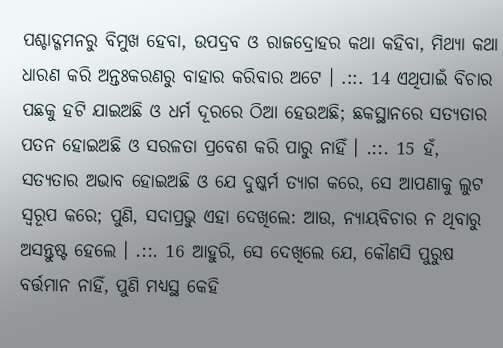ପଶ୍ଚାଦ୍ଗମନରୁ ବିମୁଖ ହେବା, ଉପଦ୍ରବ ଓ ରାଜଦ୍ରୋହର କଥା କହିବା, ମିଥ୍ୟା କଥା ଧାରଣ କରି ଅନ୍ତଃକରଣରୁ ବାହାର କରିବାର ଅଟେ । .::. 14 ଏଥିପାଇଁ ବିଚାର ପଛକୁ ହଟି ଯାଇଅଛି ଓ ଧର୍ମ ଦୂରରେ ଠିଆ ହେଉଅଛି; ଛକସ୍ଥାନରେ ସତ୍ୟତାର ପତନ ହୋଇଅଛି ଓ ସରଳତା ପ୍ରବେଶ କରି ପାରୁ ନାହିଁ । .::. 15 ହଁ, ସତ୍ୟତାର ଅଭାବ ହୋଇଅଛି ଓ ଯେ ଦୁଷ୍କର୍ମ ତ୍ୟାଗ କରେ, ସେ ଆପଣାକୁ ଲୁଟ ସ୍ଵରୂପ କରେ; ପୁଣି, ସଦାପ୍ରଭୁ ଏହା ଦେଖିଲେ: ଆଉ, ନ୍ୟାୟବିଚାର ନ ଥିବାରୁ ଅସନ୍ତୁଷ୍ଟ ହେଲେ । .::. 16 ଆହୁରି, ସେ ଦେଖିଲେ ଯେ, କୌଣସି ପୁରୁଷ ବର୍ତ୍ତମାନ ନାହିଁ, ପୁଣି ମଧ୍ୟସ୍ଥ କେହି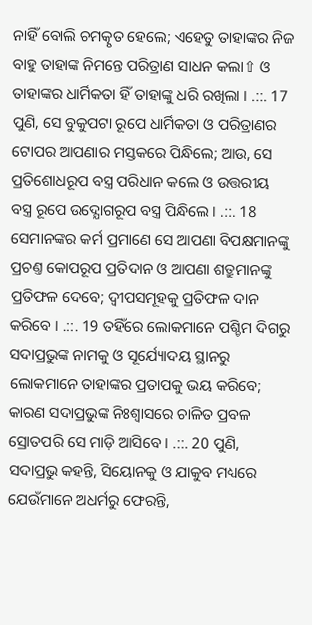ନାହିଁ ବୋଲି ଚମତ୍କୃତ ହେଲେ; ଏହେତୁ ତାହାଙ୍କର ନିଜ ବାହୁ ତାହାଙ୍କ ନିମନ୍ତେ ପରିତ୍ରାଣ ସାଧନ କଲା⇧ ଓ ତାହାଙ୍କର ଧାର୍ମିକତା ହିଁ ତାହାଙ୍କୁ ଧରି ରଖିଲା । .::. 17 ପୁଣି, ସେ ବୁକୁପଟା ରୂପେ ଧାର୍ମିକତା ଓ ପରିତ୍ରାଣର ଟୋପର ଆପଣାର ମସ୍ତକରେ ପିନ୍ଧିଲେ; ଆଉ, ସେ ପ୍ରତିଶୋଧରୂପ ବସ୍ତ୍ର ପରିଧାନ କଲେ ଓ ଉତ୍ତରୀୟ ବସ୍ତ୍ର ରୂପେ ଉଦ୍ଯୋଗରୂପ ବସ୍ତ୍ର ପିନ୍ଧିଲେ । .::. 18 ସେମାନଙ୍କର କର୍ମ ପ୍ରମାଣେ ସେ ଆପଣା ବିପକ୍ଷମାନଙ୍କୁ ପ୍ରଚଣ୍ତ କୋପରୂପ ପ୍ରତିଦାନ ଓ ଆପଣା ଶତ୍ରୁମାନଙ୍କୁ ପ୍ରତିଫଳ ଦେବେ; ଦ୍ଵୀପସମୂହକୁ ପ୍ରତିଫଳ ଦାନ କରିବେ । .::. 19 ତହିଁରେ ଲୋକମାନେ ପଶ୍ଚିମ ଦିଗରୁ ସଦାପ୍ରଭୁଙ୍କ ନାମକୁ ଓ ସୂର୍ଯ୍ୟୋଦୟ ସ୍ଥାନରୁ ଲୋକମାନେ ତାହାଙ୍କର ପ୍ରତାପକୁ ଭୟ କରିବେ; କାରଣ ସଦାପ୍ରଭୁଙ୍କ ନିଃଶ୍ଵାସରେ ଚାଳିତ ପ୍ରବଳ ସ୍ରୋତପରି ସେ ମାଡ଼ି ଆସିବେ । .::. 20 ପୁଣି, ସଦାପ୍ରଭୁ କହନ୍ତି, ସିୟୋନକୁ ଓ ଯାକୁବ ମଧ୍ୟରେ ଯେଉଁମାନେ ଅଧର୍ମରୁ ଫେରନ୍ତି,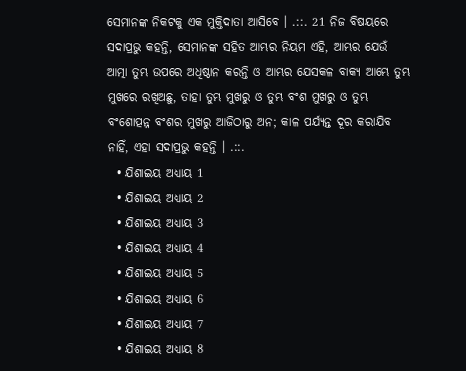ସେମାନଙ୍କ ନିକଟକୁ ଏକ ମୁକ୍ତିଦାତା ଆସିବେ । .::. 21 ନିଜ ବିଷୟରେ ସଦାପ୍ରଭୁ କହନ୍ତି, ସେମାନଙ୍କ ସହିତ ଆମ୍ଭର ନିୟମ ଏହି, ଆମ୍ଭର ଯେଉଁ ଆତ୍ମା ତୁମ୍ଭ ଉପରେ ଅଧିଷ୍ଠାନ କରନ୍ତି ଓ ଆମ୍ଭର ଯେସକଳ ବାକ୍ୟ ଆମ୍ଭେ ତୁମ୍ଭ ମୁଖରେ ରଖିଅଛୁ, ତାହା ତୁମ୍ଭ ମୁଖରୁ ଓ ତୁମ୍ଭ ବଂଶ ମୁଖରୁ ଓ ତୁମ୍ଭ ବଂଶୋତ୍ପନ୍ନ ବଂଶର ମୁଖରୁ ଆଜିଠାରୁ ଅନ; କାଳ ପର୍ଯ୍ୟନ୍ତ ଦୂର କରାଯିବ ନାହିଁ, ଏହା ସଦାପ୍ରଭୁ କହନ୍ତି । .::.
  • ଯିଶାଇୟ ଅଧ୍ୟାୟ 1
  • ଯିଶାଇୟ ଅଧ୍ୟାୟ 2
  • ଯିଶାଇୟ ଅଧ୍ୟାୟ 3
  • ଯିଶାଇୟ ଅଧ୍ୟାୟ 4
  • ଯିଶାଇୟ ଅଧ୍ୟାୟ 5
  • ଯିଶାଇୟ ଅଧ୍ୟାୟ 6
  • ଯିଶାଇୟ ଅଧ୍ୟାୟ 7
  • ଯିଶାଇୟ ଅଧ୍ୟାୟ 8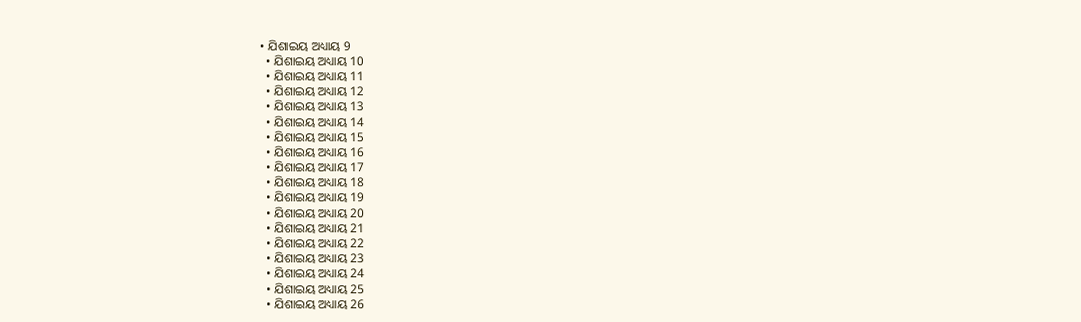• ଯିଶାଇୟ ଅଧ୍ୟାୟ 9
  • ଯିଶାଇୟ ଅଧ୍ୟାୟ 10
  • ଯିଶାଇୟ ଅଧ୍ୟାୟ 11
  • ଯିଶାଇୟ ଅଧ୍ୟାୟ 12
  • ଯିଶାଇୟ ଅଧ୍ୟାୟ 13
  • ଯିଶାଇୟ ଅଧ୍ୟାୟ 14
  • ଯିଶାଇୟ ଅଧ୍ୟାୟ 15
  • ଯିଶାଇୟ ଅଧ୍ୟାୟ 16
  • ଯିଶାଇୟ ଅଧ୍ୟାୟ 17
  • ଯିଶାଇୟ ଅଧ୍ୟାୟ 18
  • ଯିଶାଇୟ ଅଧ୍ୟାୟ 19
  • ଯିଶାଇୟ ଅଧ୍ୟାୟ 20
  • ଯିଶାଇୟ ଅଧ୍ୟାୟ 21
  • ଯିଶାଇୟ ଅଧ୍ୟାୟ 22
  • ଯିଶାଇୟ ଅଧ୍ୟାୟ 23
  • ଯିଶାଇୟ ଅଧ୍ୟାୟ 24
  • ଯିଶାଇୟ ଅଧ୍ୟାୟ 25
  • ଯିଶାଇୟ ଅଧ୍ୟାୟ 26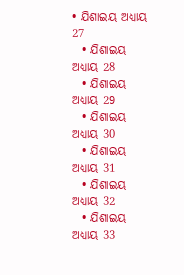• ଯିଶାଇୟ ଅଧ୍ୟାୟ 27
  • ଯିଶାଇୟ ଅଧ୍ୟାୟ 28
  • ଯିଶାଇୟ ଅଧ୍ୟାୟ 29
  • ଯିଶାଇୟ ଅଧ୍ୟାୟ 30
  • ଯିଶାଇୟ ଅଧ୍ୟାୟ 31
  • ଯିଶାଇୟ ଅଧ୍ୟାୟ 32
  • ଯିଶାଇୟ ଅଧ୍ୟାୟ 33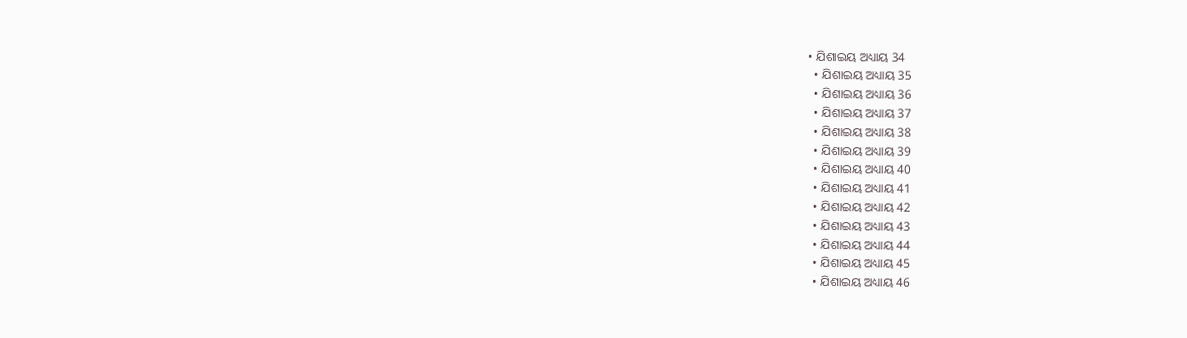• ଯିଶାଇୟ ଅଧ୍ୟାୟ 34
  • ଯିଶାଇୟ ଅଧ୍ୟାୟ 35
  • ଯିଶାଇୟ ଅଧ୍ୟାୟ 36
  • ଯିଶାଇୟ ଅଧ୍ୟାୟ 37
  • ଯିଶାଇୟ ଅଧ୍ୟାୟ 38
  • ଯିଶାଇୟ ଅଧ୍ୟାୟ 39
  • ଯିଶାଇୟ ଅଧ୍ୟାୟ 40
  • ଯିଶାଇୟ ଅଧ୍ୟାୟ 41
  • ଯିଶାଇୟ ଅଧ୍ୟାୟ 42
  • ଯିଶାଇୟ ଅଧ୍ୟାୟ 43
  • ଯିଶାଇୟ ଅଧ୍ୟାୟ 44
  • ଯିଶାଇୟ ଅଧ୍ୟାୟ 45
  • ଯିଶାଇୟ ଅଧ୍ୟାୟ 46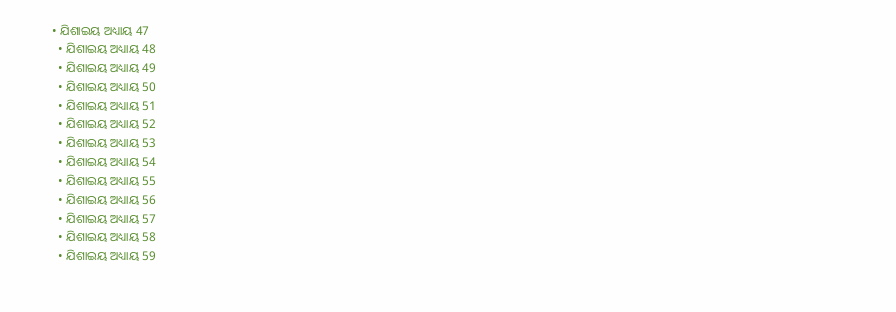• ଯିଶାଇୟ ଅଧ୍ୟାୟ 47
  • ଯିଶାଇୟ ଅଧ୍ୟାୟ 48
  • ଯିଶାଇୟ ଅଧ୍ୟାୟ 49
  • ଯିଶାଇୟ ଅଧ୍ୟାୟ 50
  • ଯିଶାଇୟ ଅଧ୍ୟାୟ 51
  • ଯିଶାଇୟ ଅଧ୍ୟାୟ 52
  • ଯିଶାଇୟ ଅଧ୍ୟାୟ 53
  • ଯିଶାଇୟ ଅଧ୍ୟାୟ 54
  • ଯିଶାଇୟ ଅଧ୍ୟାୟ 55
  • ଯିଶାଇୟ ଅଧ୍ୟାୟ 56
  • ଯିଶାଇୟ ଅଧ୍ୟାୟ 57
  • ଯିଶାଇୟ ଅଧ୍ୟାୟ 58
  • ଯିଶାଇୟ ଅଧ୍ୟାୟ 59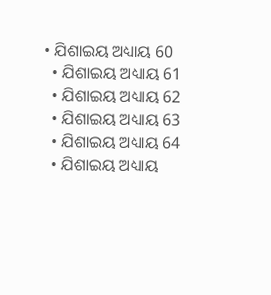• ଯିଶାଇୟ ଅଧ୍ୟାୟ 60
  • ଯିଶାଇୟ ଅଧ୍ୟାୟ 61
  • ଯିଶାଇୟ ଅଧ୍ୟାୟ 62
  • ଯିଶାଇୟ ଅଧ୍ୟାୟ 63
  • ଯିଶାଇୟ ଅଧ୍ୟାୟ 64
  • ଯିଶାଇୟ ଅଧ୍ୟାୟ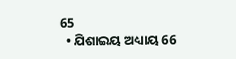65
  • ଯିଶାଇୟ ଅଧ୍ୟାୟ 66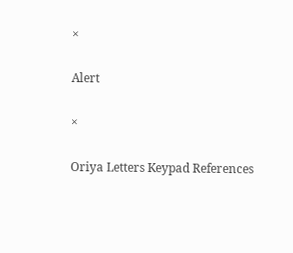×

Alert

×

Oriya Letters Keypad References